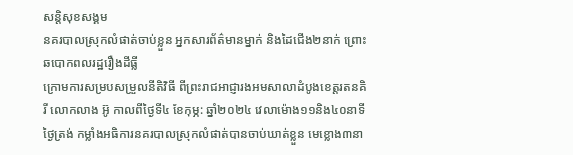សន្តិសុខសង្គម
នគរបាលស្រុកលំផាត់ចាប់ខ្លួន អ្នកសារព័ត៌មានម្នាក់ និងដៃជើង២នាក់ ព្រោះឆបោកពលរដ្ឋរឿងដីធ្លី
ក្រោមការសម្របសម្រួលនីតិវិធី ពីព្រះរាជអាជ្ញារងអមសាលាដំបូងខេត្តរតនគិរី លោកលាង អ៊ូ កាលពីថ្ងៃទី៤ ខែកុម្ភ: ឆ្នាំ២០២៤ វេលាម៉ោង១១និង៤០នាទីថ្ងៃត្រង់ កម្លាំងអធិការនគរបាលស្រុកលំផាត់បានចាប់ឃាត់ខ្លួន មេខ្លោង៣នា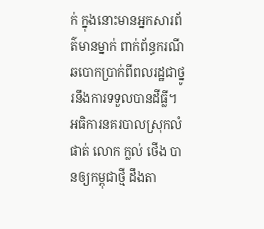ក់ ក្នុងនោះមានអ្នកសារព័ត៌មានម្នាក់ ពាក់ព័ន្ធករណីឆបោកប្រាក់ពីពលរដ្ឋជាថ្នូរនឹងការទទួលបានដីធ្លី។
អធិការនគរបាលស្រុកលំផាត់ លោក ក្លល់ ថើង បានឲ្យកម្ពុជាថ្មី ដឹងតា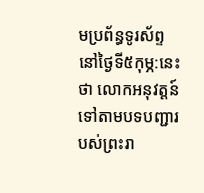មប្រព័ន្ធទូរស័ព្ទនៅថ្ងៃទី៥កុម្ភ:នេះ ថា លោកអនុវត្តន៍ទៅតាមបទបញ្ជារបស់ព្រះរា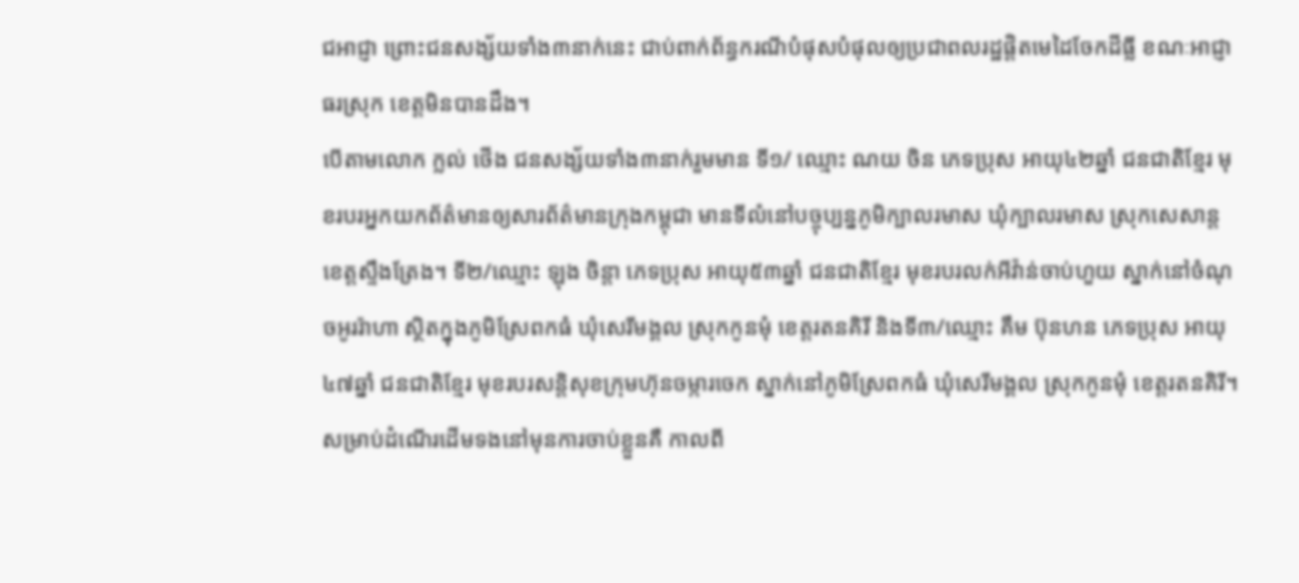ជអាជ្ញា ព្រោះជនសង្ស័យទាំង៣នាក់នេះ ជាប់ពាក់ព័ន្ធករណីបំផុសបំផុលឲ្យប្រជាពលរដ្ឋផ្ដិតមេដៃចែកដីធ្លី ខណៈអាជ្ញាធរស្រុក ខេត្តមិនបានដឹង។
បើតាមលោក ក្លល់ ថើង ជនសង្ស័យទាំង៣នាក់រួមមាន ទី១/ ឈ្មោះ ណយ ចិន ភេទប្រុស អាយុ៤២ឆ្នាំ ជនជាតិខ្មែរ មុខរបរអ្នកយកព័ត៌មានឲ្យសារព័ត៌មានក្រុងកម្ពុជា មានទីលំនៅបច្ចុប្បន្នភូមិក្បាលរមាស ឃុំក្បាលរមាស ស្រុកសេសាន្ត ខេត្តស្ទឹងត្រែង។ ទី២/ឈ្មោះ ឡុង ចិន្តា ភេទប្រុស អាយុ៥៣ឆ្នាំ ជនជាតិខ្មែរ មុខរបរលក់អីវ៉ាន់ចាប់ហួយ ស្នាក់នៅចំណុចអូររ៉ាហា ស្ថិតក្នុងភូមិស្រែពកធំ ឃុំសេរីមង្គល ស្រុកកូនមុំ ខេត្តរតនគិរី និងទី៣/ឈ្មោះ គឹម ប៊ុនហន ភេទប្រុស អាយុ៤៧ឆ្នាំ ជនជាតិខ្មែរ មុខរបរសន្តិសុខក្រុមហ៊ុនចម្ការចេក ស្នាក់នៅភូមិស្រែពកធំ ឃុំសេរីមង្គល ស្រុកកូនមុំ ខេត្តរតនគិរី។
សម្រាប់ដំណើរដើមទងនៅមុនការចាប់ខ្លួនគឺ កាលពី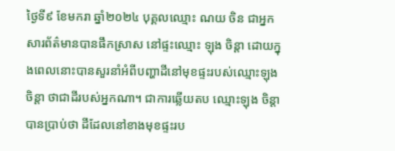ថ្ងៃទី៩ ខែមករា ឆ្នាំ២០២៤ បុគ្គលឈ្មោះ ណយ ចិន ជាអ្នកសារព័ត៌មានបានផឹកស្រាស នៅផ្ទះឈ្មោះ ឡុង ចិន្ដា ដោយក្នុងពេលនោះបានសួរនាំអំពីបញ្ហាដីនៅមុខផ្ទះរបស់ឈ្មោះឡុង ចិន្តា ថាជាដីរបស់អ្នកណា។ ជាការឆ្លើយតប ឈ្មោះឡុង ចិន្តា បានប្រាប់ថា ដីដែលនៅខាងមុខផ្ទះរប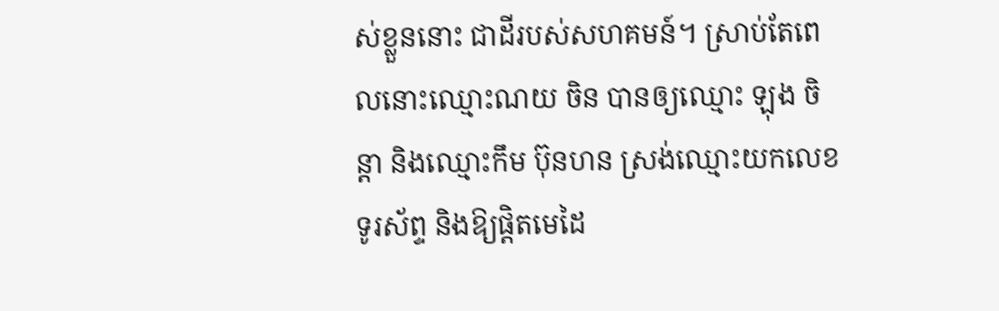ស់ខ្លួននោះ ជាដីរបស់សហគមន៍។ ស្រាប់តែពេលនោះឈ្មោះណយ ចិន បានឲ្យឈ្មោះ ឡុង ចិន្តា និងឈ្មោះកឹម ប៊ុនហន ស្រង់ឈ្មោះយកលេខទូរស័ព្ទ និងឱ្យផ្តិតមេដៃ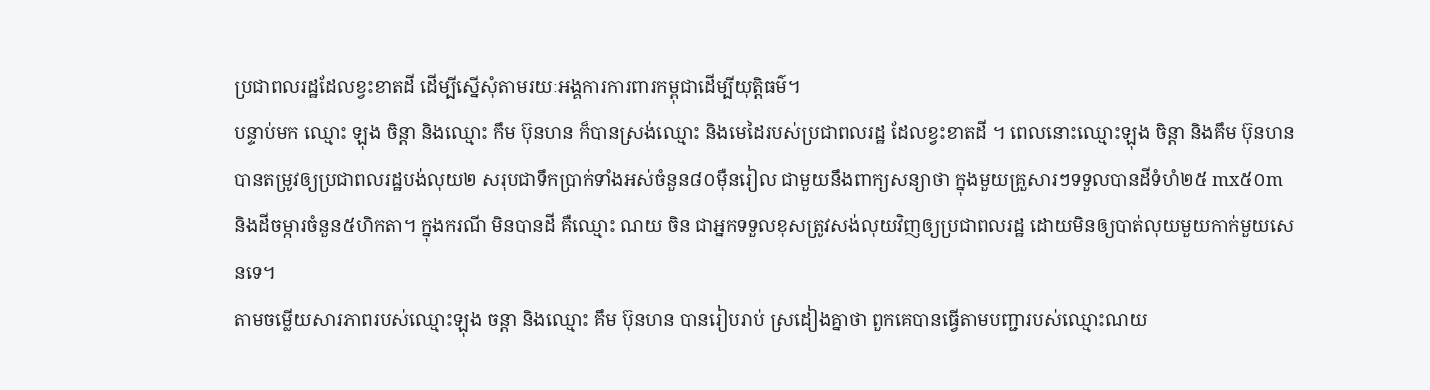ប្រជាពលរដ្ឋដែលខ្វះខាតដី ដើម្បីស្នើសុំតាមរយៈអង្គការការពារកម្ពុជាដើម្បីយុត្តិធម៌។
បន្ទាប់មក ឈ្មោះ ឡុង ចិន្តា និងឈ្មោះ កឹម ប៊ុនហន ក៏បានស្រង់ឈ្មោះ និងមេដៃរបស់ប្រជាពលរដ្ឋ ដែលខ្វះខាតដី ។ ពេលនោះឈ្មោះឡុង ចិន្ដា និងគឹម ប៊ុនហន បានតម្រូវឲ្យប្រជាពលរដ្ឋបង់លុយ២ សរុបជាទឹកប្រាក់ទាំងអស់ចំនួន៨០ម៉ឺនរៀល ជាមួយនឹងពាក្យសន្យាថា ក្នុងមួយគ្រួសារៗទទួលបានដីទំហំ២៥ mx៥០m និងដីចម្ការចំនួន៥ហិកតា។ ក្នុងករណី មិនបានដី គឺឈ្មោះ ណយ ចិន ជាអ្នកទទួលខុសត្រូវសង់លុយវិញឲ្យប្រជាពលរដ្ឋ ដោយមិនឲ្យបាត់លុយមួយកាក់មួយសេនទេ។
តាមចម្លើយសារភាពរបស់ឈ្មោះឡុង ចន្តា និងឈ្មោះ គឹម ប៊ុនហន បានរៀបរាប់ ស្រដៀងគ្នាថា ពួកគេបានធ្វើតាមបញ្ជារបស់ឈ្មោះណយ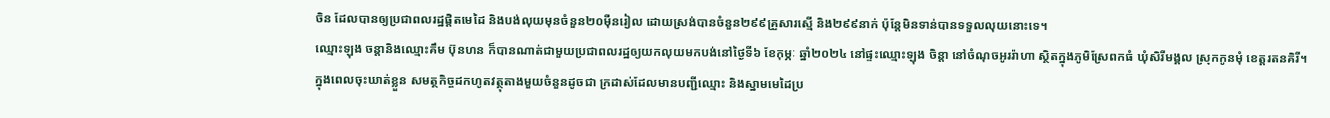ចិន ដែលបានឲ្យប្រជាពលរដ្ឋផ្តិតមេដៃ និងបង់លុយមុនចំនួន២០ម៉ឺនរៀល ដោយស្រង់បានចំនួន២៩៩គ្រួសារស្មើ និង២៩៩នាក់ ប៉ុន្តែមិនទាន់បានទទួលលុយនោះទេ។
ឈ្មោះឡុង ចន្ដានិងឈ្មោះគឹម ប៊ុនហន ក៏បានណាត់ជាមួយប្រជាពលរដ្ឋឲ្យយកលុយមកបង់នៅថ្ងៃទី៦ ខែកុម្ភៈ ឆ្នាំ២០២៤ នៅផ្ទះឈ្មោះឡុង ចិន្តា នៅចំណុចអូររ៉ាហា ស្ថិតក្នុងភូមិស្រែពកធំ ឃុំសិរីមង្គល ស្រុកកូនមុំ ខេត្តរតនគិរី។
ក្នុងពេលចុះឃាត់ខ្លួន សមត្ថកិច្ចដកហូតវត្ថុតាងមួយចំនួនដូចជា ក្រដាស់ដែលមានបញ្ជីឈ្មោះ និងស្នាមមេដៃប្រ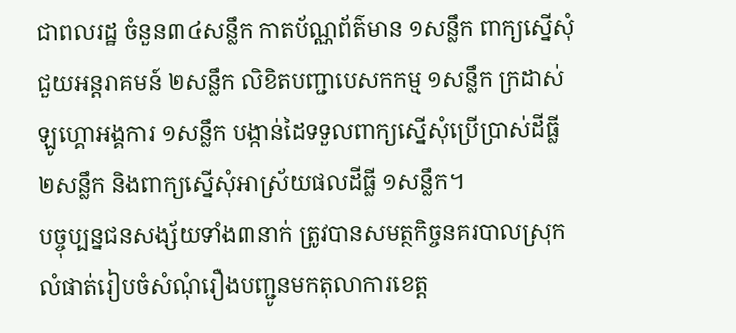ជាពលរដ្ឋ ចំនួន៣៤សន្លឹក កាតប័ណ្ណព័ត៌មាន ១សន្លឹក ពាក្យស្នើសុំជួយអន្តរាគមន៍ ២សន្លឹក លិខិតបញ្ជាបេសកកម្ម ១សន្លឹក ក្រដាស់ឡូហ្គោអង្គការ ១សន្លឹក បង្កាន់ដៃទទួលពាក្យស្នើសុំប្រើប្រាស់ដីធ្លី ២សន្លឹក និងពាក្យស្នើសុំអាស្រ័យផលដីធ្លី ១សន្លឹក។
បច្ចុប្បន្នជនសង្ស័យទាំង៣នាក់ ត្រូវបានសមត្ថកិច្ចនគរបាលស្រុកលំផាត់រៀបចំសំណុំរឿងបញ្ជូនមកតុលាការខេត្ត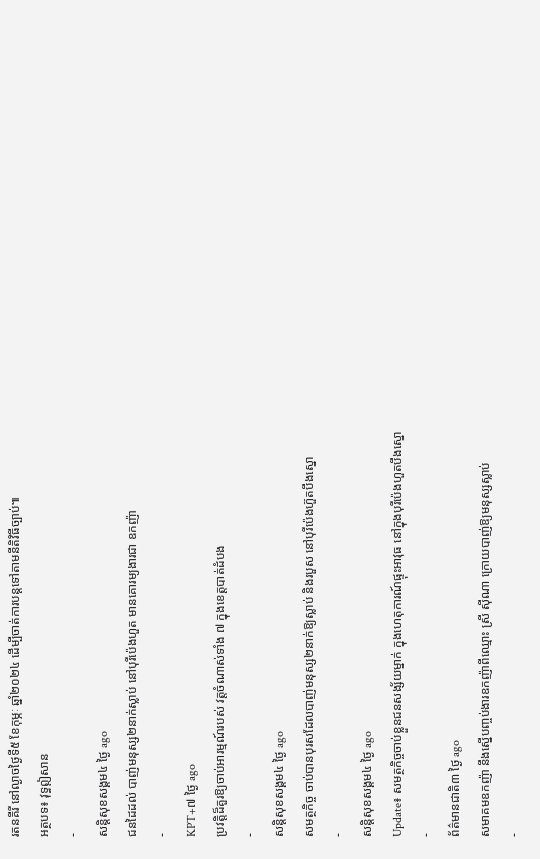រតនគីរី នៅល្ងាចថ្ងៃទី៥ ខែកុម្ភៈ ឆ្នាំ២០២៤ ដើម្បីចាត់ការបន្តទៅតាមនីតិវិធីច្បាប់៕
អត្ថបទ៖ វុទ្ធឦសាន
-
សន្តិសុខសង្គម៤ ថ្ងៃ ago
ជនដៃដល់ បាញ់មនុស្ស២នាក់ស្លាប់ នៅបុរីប៉េងហួត មានគោរម្យងារជា ឧកញ៉ា
-
KPT+៧ ថ្ងៃ ago
ប្រវត្តិដ៏គួរឱ្យចាប់អារម្មណ៍របស់ វត្តចំណាស់ទាំង ៧ ក្នុងខេត្តបាត់ដំបង
-
សន្តិសុខសង្គម៤ ថ្ងៃ ago
សមត្ថកិច្ច ចាប់បានបុរសដែលបាញ់មនុស្ស២នាក់ឱ្យស្លាប់ និងរបួស នៅបុរីប៉េងហ៊ួតបឹងស្នោ
-
សន្តិសុខសង្គម៤ ថ្ងៃ ago
Update៖ សមត្ថកិច្ចចាប់ខ្លួនជនសង្ស័យម្នាក់ ក្នុងហេតុការណ៍ផ្ទុះអាវុធ នៅក្នុងបុរីប៉េងហួតបឹងស្នោ
-
ព័ត៌មានជាតិ៣ ថ្ងៃ ago
សមាគមឧកញ៉ា នឹងស្នើបញ្ចប់ងារឧកញ៉ាពីឈ្មោះ ស្រី ស៊ីណា ក្រោយបាញ់ឱ្យមនុស្សស្លាប់
-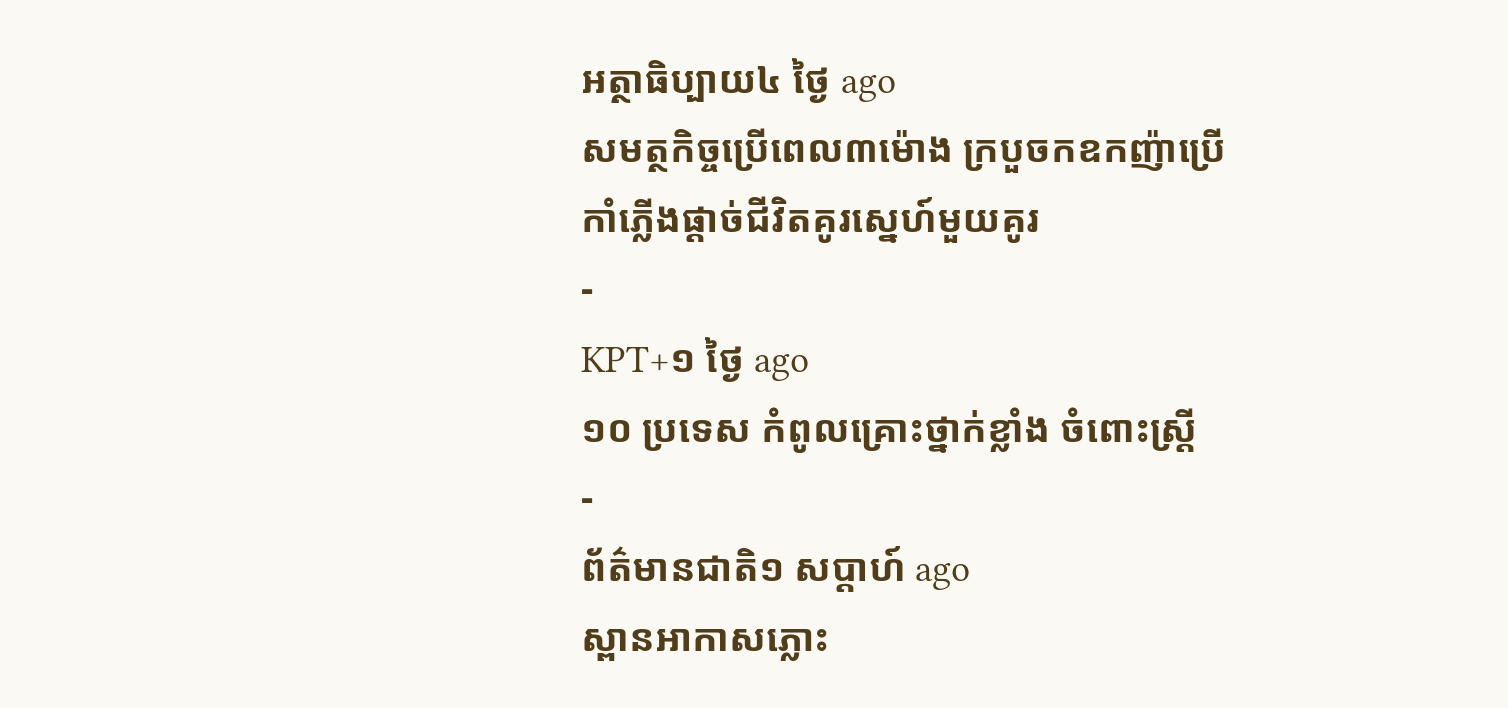អត្ថាធិប្បាយ៤ ថ្ងៃ ago
សមត្ថកិច្ចប្រើពេល៣ម៉ោង ក្របួចកឧកញ៉ាប្រើកាំភ្លើងផ្ដាច់ជីវិតគូរស្នេហ៍មួយគូរ
-
KPT+១ ថ្ងៃ ago
១០ ប្រទេស កំពូលគ្រោះថ្នាក់ខ្លាំង ចំពោះស្រ្តី
-
ព័ត៌មានជាតិ១ សប្តាហ៍ ago
ស្ពានអាកាសភ្លោះ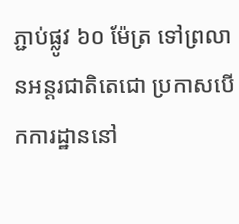ភ្ជាប់ផ្លូវ ៦០ ម៉ែត្រ ទៅព្រលានអន្តរជាតិតេជោ ប្រកាសបើកការដ្ឋាននៅ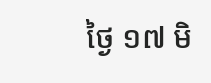ថ្ងៃ ១៧ មិ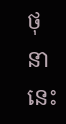ថុនា នេះ